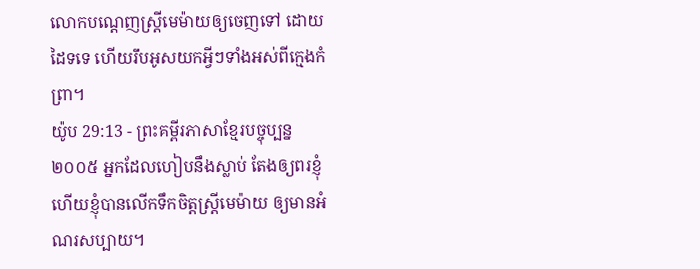លោកបណ្ដេញស្ត្រីមេម៉ាយឲ្យចេញទៅ ដោយដៃទទេ ហើយរឹបអូសយកអ្វីៗទាំងអស់ពីក្មេងកំព្រា។
យ៉ូប 29:13 - ព្រះគម្ពីរភាសាខ្មែរបច្ចុប្បន្ន ២០០៥ អ្នកដែលហៀបនឹងស្លាប់ តែងឲ្យពរខ្ញុំ ហើយខ្ញុំបានលើកទឹកចិត្តស្ត្រីមេម៉ាយ ឲ្យមានអំណរសប្បាយ។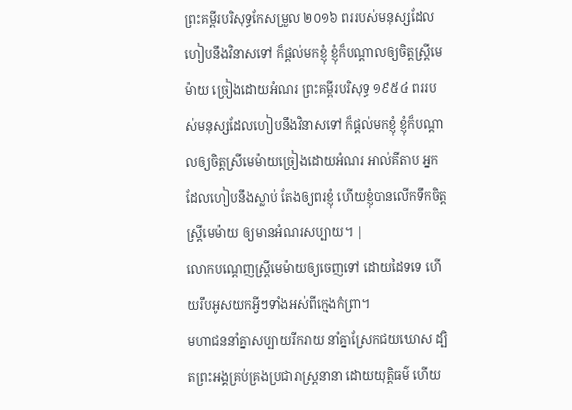ព្រះគម្ពីរបរិសុទ្ធកែសម្រួល ២០១៦ ពររបស់មនុស្សដែលហៀបនឹងវិនាសទៅ ក៏ផ្តល់មកខ្ញុំ ខ្ញុំក៏បណ្ដាលឲ្យចិត្តស្ត្រីមេម៉ាយ ច្រៀងដោយអំណរ ព្រះគម្ពីរបរិសុទ្ធ ១៩៥៤ ពររបស់មនុស្សដែលហៀបនឹងវិនាសទៅ ក៏ផ្តល់មកខ្ញុំ ខ្ញុំក៏បណ្តាលឲ្យចិត្តស្រីមេម៉ាយច្រៀងដោយអំណរ អាល់គីតាប អ្នកដែលហៀបនឹងស្លាប់ តែងឲ្យពរខ្ញុំ ហើយខ្ញុំបានលើកទឹកចិត្តស្ត្រីមេម៉ាយ ឲ្យមានអំណរសប្បាយ។ |
លោកបណ្ដេញស្ត្រីមេម៉ាយឲ្យចេញទៅ ដោយដៃទទេ ហើយរឹបអូសយកអ្វីៗទាំងអស់ពីក្មេងកំព្រា។
មហាជននាំគ្នាសប្បាយរីករាយ នាំគ្នាស្រែកជយឃោស ដ្បិតព្រះអង្គគ្រប់គ្រងប្រជារាស្ត្រនានា ដោយយុត្តិធម៌ ហើយ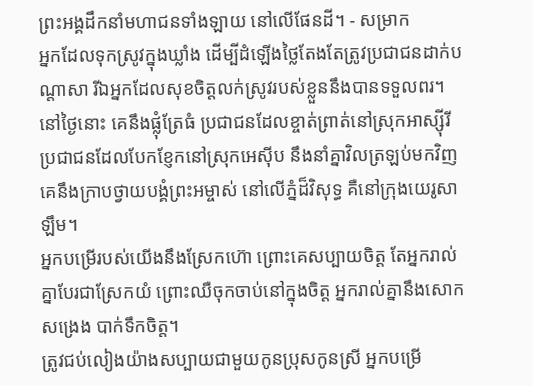ព្រះអង្គដឹកនាំមហាជនទាំងឡាយ នៅលើផែនដី។ - សម្រាក
អ្នកដែលទុកស្រូវក្នុងឃ្លាំង ដើម្បីដំឡើងថ្លៃតែងតែត្រូវប្រជាជនដាក់បណ្ដាសា រីឯអ្នកដែលសុខចិត្តលក់ស្រូវរបស់ខ្លួននឹងបានទទួលពរ។
នៅថ្ងៃនោះ គេនឹងផ្លុំត្រែធំ ប្រជាជនដែលខ្ចាត់ព្រាត់នៅស្រុកអាស្ស៊ីរី ប្រជាជនដែលបែកខ្ញែកនៅស្រុកអេស៊ីប នឹងនាំគ្នាវិលត្រឡប់មកវិញ គេនឹងក្រាបថ្វាយបង្គំព្រះអម្ចាស់ នៅលើភ្នំដ៏វិសុទ្ធ គឺនៅក្រុងយេរូសាឡឹម។
អ្នកបម្រើរបស់យើងនឹងស្រែកហ៊ោ ព្រោះគេសប្បាយចិត្ត តែអ្នករាល់គ្នាបែរជាស្រែកយំ ព្រោះឈឺចុកចាប់នៅក្នុងចិត្ត អ្នករាល់គ្នានឹងសោកសង្រេង បាក់ទឹកចិត្ត។
ត្រូវជប់លៀងយ៉ាងសប្បាយជាមួយកូនប្រុសកូនស្រី អ្នកបម្រើ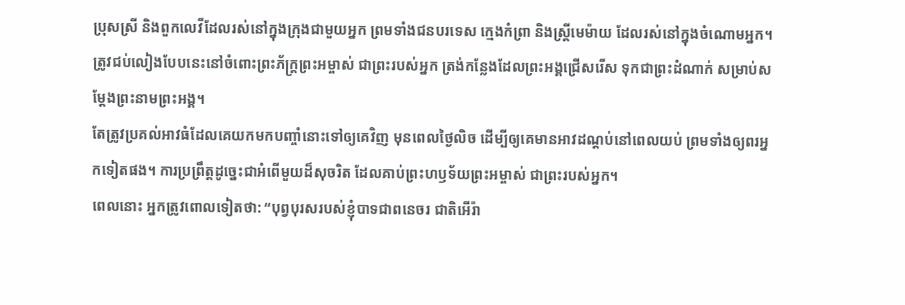ប្រុសស្រី និងពួកលេវីដែលរស់នៅក្នុងក្រុងជាមួយអ្នក ព្រមទាំងជនបរទេស ក្មេងកំព្រា និងស្ត្រីមេម៉ាយ ដែលរស់នៅក្នុងចំណោមអ្នក។ ត្រូវជប់លៀងបែបនេះនៅចំពោះព្រះភ័ក្ត្រព្រះអម្ចាស់ ជាព្រះរបស់អ្នក ត្រង់កន្លែងដែលព្រះអង្គជ្រើសរើស ទុកជាព្រះដំណាក់ សម្រាប់សម្តែងព្រះនាមព្រះអង្គ។
តែត្រូវប្រគល់អាវធំដែលគេយកមកបញ្ចាំនោះទៅឲ្យគេវិញ មុនពេលថ្ងៃលិច ដើម្បីឲ្យគេមានអាវដណ្ដប់នៅពេលយប់ ព្រមទាំងឲ្យពរអ្នកទៀតផង។ ការប្រព្រឹត្តដូច្នេះជាអំពើមួយដ៏សុចរិត ដែលគាប់ព្រះហឫទ័យព្រះអម្ចាស់ ជាព្រះរបស់អ្នក។
ពេលនោះ អ្នកត្រូវពោលទៀតថា: “បុព្វបុរសរបស់ខ្ញុំបាទជាពនេចរ ជាតិអើរ៉ា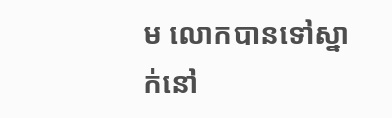ម លោកបានទៅស្នាក់នៅ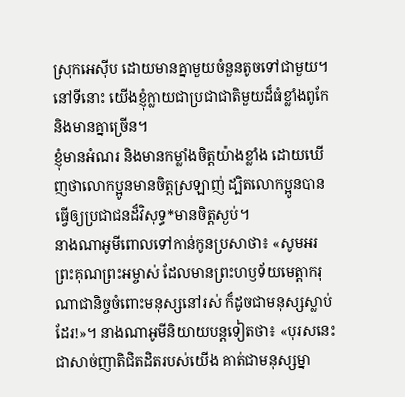ស្រុកអេស៊ីប ដោយមានគ្នាមួយចំនួនតូចទៅជាមួយ។ នៅទីនោះ យើងខ្ញុំក្លាយជាប្រជាជាតិមួយដ៏ធំខ្លាំងពូកែ និងមានគ្នាច្រើន។
ខ្ញុំមានអំណរ និងមានកម្លាំងចិត្តយ៉ាងខ្លាំង ដោយឃើញថាលោកប្អូនមានចិត្តស្រឡាញ់ ដ្បិតលោកប្អូនបានធ្វើឲ្យប្រជាជនដ៏វិសុទ្ធ*មានចិត្តស្ងប់។
នាងណាអូមីពោលទៅកាន់កូនប្រសាថា៖ «សូមអរព្រះគុណព្រះអម្ចាស់ ដែលមានព្រះហឫទ័យមេត្តាករុណាជានិច្ចចំពោះមនុស្សនៅរស់ ក៏ដូចជាមនុស្សស្លាប់ដែរ!»។ នាងណាអូមីនិយាយបន្តទៀតថា៖ «បុរសនេះជាសាច់ញាតិជិតដិតរបស់យើង គាត់ជាមនុស្សម្នា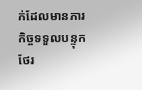ក់ដែលមានភារកិច្ចទទួលបន្ទុកថែរ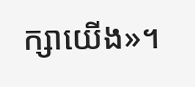ក្សាយើង»។